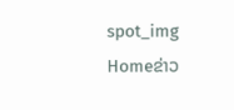spot_img
Homeຂ່າວ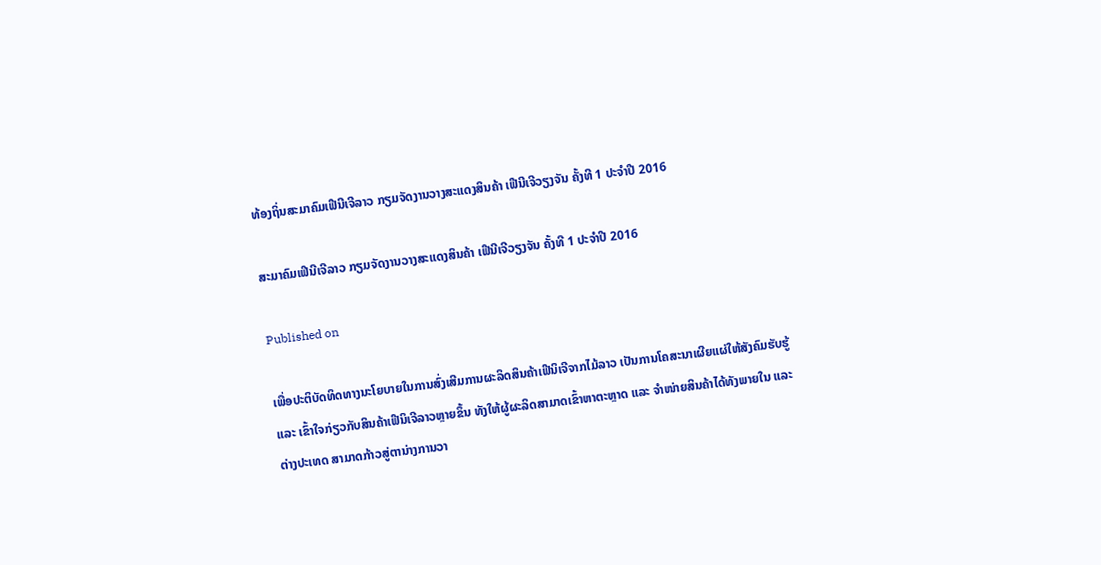ທ້ອງຖິ່ນສະມາຄົມເຟີນີເຈີລາວ ກຽມຈັດງານວາງສະແດງສິນຄ້າ ເຟີນີເຈີວຽງຈັນ ຄັ້ງທີ 1 ປະຈໍາປີ 2016

ສະມາຄົມເຟີນີເຈີລາວ ກຽມຈັດງານວາງສະແດງສິນຄ້າ ເຟີນີເຈີວຽງຈັນ ຄັ້ງທີ 1 ປະຈໍາປີ 2016

Published on

ເພື່ອປະຕິບັດທິດທາງນະໂຍບາຍໃນການສົ່ງເສີມການຜະລິດສິນຄ້າເຟີນິເຈີຈາກໄມ້ລາວ ເປັນການໂຄສະນາເຜີຍແຜ່ໃຫ້ສັງຄົມຮັບຮູ້ ແລະ ເຂົ້າໃຈກ່ຽວກັບສິນຄ້າເຟີນິເຈີລາວຫຼາຍຂຶ້ນ ທັງໃຫ້ຜູ້ຜະລິດສາມາດເຂົ້າຫາຕະຫຼາດ ແລະ ຈໍາໜ່າຍສິນຄ້າໄດ້ທັງພາຍໃນ ແລະ ຕ່າງປະເທດ ສາມາດກ້າວສູ່ຕານ່າງການວາ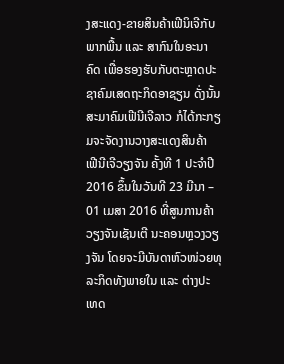ງສະແດງ-ຂາຍສິນຄ້າເຟີນິເຈີກັບພາກພື້ນ ແລະ ສາກົນໃນອະນາຄົດ ເພື່ອຮອງຮັບກັບຕະຫຼາດປະຊາຄົມເສດຖະກິດອາຊຽນ ດັ່ງນັ້ນ ສະມາຄົມເຟີນີເຈີລາວ ກໍໄດ້ກະກຽມຈະຈັດງານວາງສະແດງສິນຄ້າ ເຟີນີເຈີວຽງຈັນ ຄັ້ງທີ 1 ປະຈໍາປີ 2016 ຂຶ້ນໃນວັນທີ 23 ມີນາ – 01 ເມສາ 2016 ທີ່ສູນການຄ້າວຽງຈັນເຊັນເຕີ ນະຄອນຫຼວງວຽງຈັນ ໂດຍຈະມີບັນດາຫົວໜ່ວຍທຸລະກິດທັງພາຍໃນ ແລະ ຕ່າງປະເທດ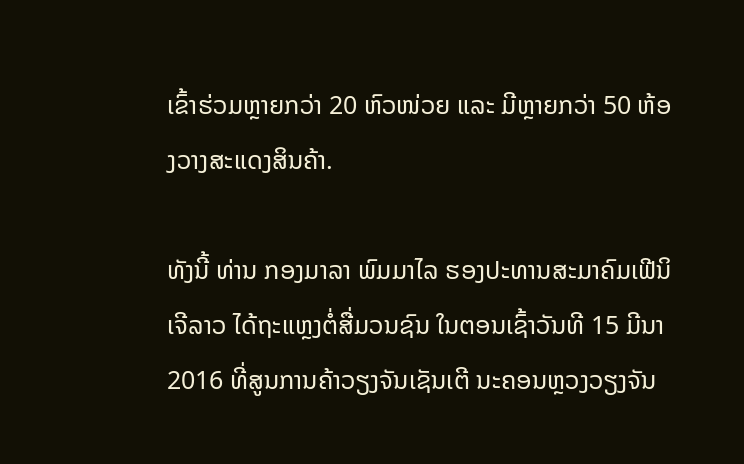ເຂົ້າຮ່ວມຫຼາຍກວ່າ 20 ຫົວໜ່ວຍ ແລະ ມີຫຼາຍກວ່າ 50 ຫ້ອງວາງສະແດງສິນຄ້າ.

ທັງນີ້ ທ່ານ ກອງມາລາ ພົມມາໄລ ຮອງປະທານສະມາຄົມເຟີນິເຈີລາວ ໄດ້ຖະແຫຼງຕໍ່ສື່ມວນຊົນ ໃນຕອນເຊົ້າວັນທີ 15 ມີນາ 2016 ທີ່ສູນການຄ້າວຽງຈັນເຊັນເຕີ ນະຄອນຫຼວງວຽງຈັນ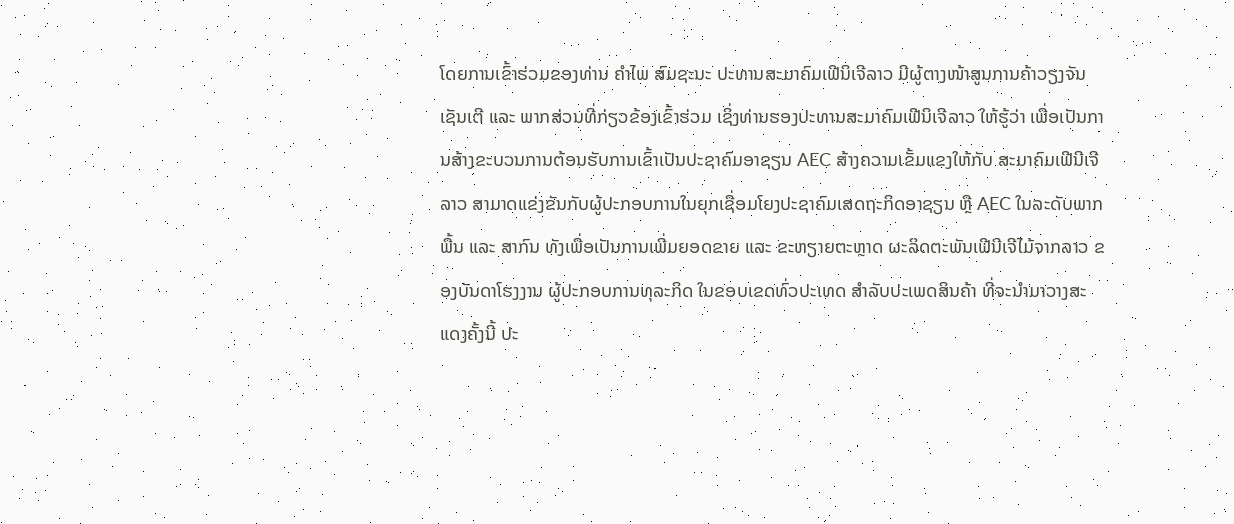ໂດຍການເຂົ້າຮ່ວມຂອງທ່ານ ຄໍາໄພ ສົມຊະນະ ປະທານສະມາຄົມເຟີນິເຈີລາວ ມີຜູ້ຕາງໜ້າສູນການຄ້າວຽງຈັນເຊັນເຕີ ແລະ ພາກສ່ວນທີ່ກ່ຽວຂ້ອງເຂົ້າຮ່ວມ ເຊິ່ງທ່ານຮອງປະທານສະມາຄົມເຟີນິເຈີລາວ ໃຫ້ຮູ້ວ່າ ເພື່ອເປັນການສ້າງຂະບວນການຕ້ອນຮັບການເຂົ້າເປັນປະຊາຄົມອາຊຽນ AEC ສ້າງຄວາມເຂັ້ມແຂງໃຫ້ກັບ ສະມາຄົມເຟີນີເຈີລາວ ສາມາດແຂ່ງຂັນກັບຜູ້ປະກອບການໃນຍຸກເຊື່ອມໂຍງປະຊາຄົມເສດຖະກິດອາຊຽນ ຫຼື AEC ໃນລະດັບພາກພື້ນ ແລະ ສາກົນ ທັງເພື່ອເປັນການເພີ່ມຍອດຂາຍ ແລະ ຂະຫຽາຍຕະຫຼາດ ຜະລິດຕະພັນເຟີນີເຈີໄມ້ຈາກລາວ ຂອງບັນດາໂຮງງານ ຜູ້ປະກອບການທຸລະກິດ ໃນຂອບເຂດທົ່ວປະເທດ ສໍາລັບປະເພດສິນຄ້າ ທີ່ຈະນໍາມາວາງສະແດງຄັ້ງນີ້ ປະ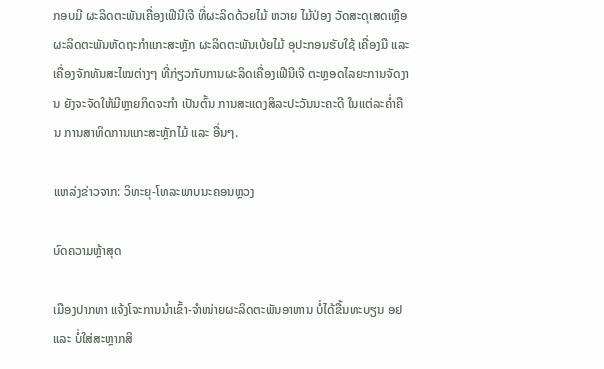ກອບມີ ຜະລິດຕະພັນເຄື່ອງເຟີນີເຈີ ທີ່ຜະລິດດ້ວຍໄມ້ ຫວາຍ ໄມ້ປ່ອງ ວັດສະດຸເສດເຫຼືອ ຜະລິດຕະພັນຫັດຖະກໍາແກະສະຫຼັກ ຜະລິດຕະພັນເບ້ຍໄມ້ ອຸປະກອນຮັບໃຊ້ ເຄື່ອງມື ແລະ ເຄື່ອງຈັກທັນສະໄໝຕ່າງໆ ທີ່ກ່ຽວກັບການຜະລິດເຄື່ອງເຟີນີເຈີ ຕະຫຼອດໄລຍະການຈັດງານ ຍັງຈະຈັດໃຫ້ມີຫຼາຍກິດຈະກໍາ ເປັນຕົ້ນ ການສະແດງສິລະປະວັນນະຄະດີ ໃນແຕ່ລະຄໍ່າຄືນ ການສາທິດການແກະສະຫຼັກໄມ້ ແລະ ອື່ນໆ.

ແຫລ່ງຂ່າວຈາກ: ວິທະຍຸ-ໂທລະພາບນະຄອນຫຼວງ

ບົດຄວາມຫຼ້າສຸດ

ເມືອງປາກທາ ແຈ້ງໂຈະການນຳເຂົ້າ-ຈຳໜ່າຍຜະລິດຕະພັນອາຫານ ບໍ່ໄດ້ຂື້ນທະບຽນ ອຢ ແລະ ບໍ່ໃສ່ສະຫຼາກສິ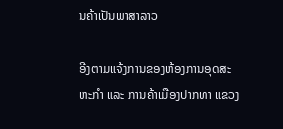ນຄ້າເປັນພາສາລາວ

ອີງຕາມແຈ້ງການຂອງຫ້ອງການອຸດສະຫະກຳ ແລະ ການຄ້າເມືອງປາກທາ ແຂວງ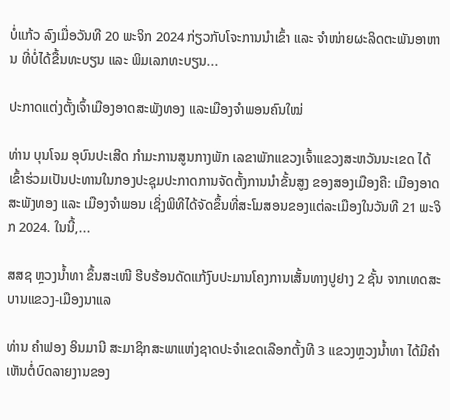ບໍ່ແກ້ວ ລົງເມື່ອວັນທີ 20 ພະຈິກ 2024 ກ່ຽວກັບໂຈະການນຳເຂົ້າ ແລະ ຈຳໜ່າຍຜະລິດຕະພັນອາຫານ ທີ່ບໍ່ໄດ້ຂື້ນທະບຽນ ແລະ ພິມເລກທະບຽນ...

ປະກາດແຕ່ງຕັ້ງເຈົ້າເມືອງອາດສະພັງທອງ ແລະເມືອງຈຳພອນຄົນໃໝ່

ທ່ານ ບຸນໂຈມ ອຸບົນປະເສີດ ກຳມະການສູນກາງພັກ ເລຂາພັກແຂວງເຈົ້າແຂວງສະຫວັນນະເຂດ ໄດ້ເຂົ້າຮ່ວມເປັນປະທານໃນກອງປະຊຸມປະກາດການຈັດຕັ້ງການນຳຂັ້ນສູງ ຂອງສອງເມືອງຄື: ເມືອງອາດສະພັງທອງ ແລະ ເມືອງຈຳພອນ ເຊິ່ງພິທີໄດ້ຈັດຂຶ້ນທີ່ສະໂມສອນຂອງແຕ່ລະເມືອງໃນວັນທີ 21 ພະຈິກ 2024. ໃນນີ້,...

ສສຊ ຫຼວງນໍ້າທາ ຂຶ້ນສະເໜີ ຮີບຮ້ອນດັດແກ້ງົບປະມານໂຄງການເສັ້ນທາງປູຢາງ 2 ຊັ້ນ ຈາກເທດສະບານແຂວງ-ເມືອງນາແລ

ທ່ານ ຄຳຟອງ ອິນມານີ ສະມາຊິກສະພາແຫ່ງຊາດປະຈຳເຂດເລືອກຕັ້ງທີ 3 ແຂວງຫຼວງນ້ຳທາ ໄດ້ມີຄຳເຫັນຕໍ່ບົດລາຍງານຂອງ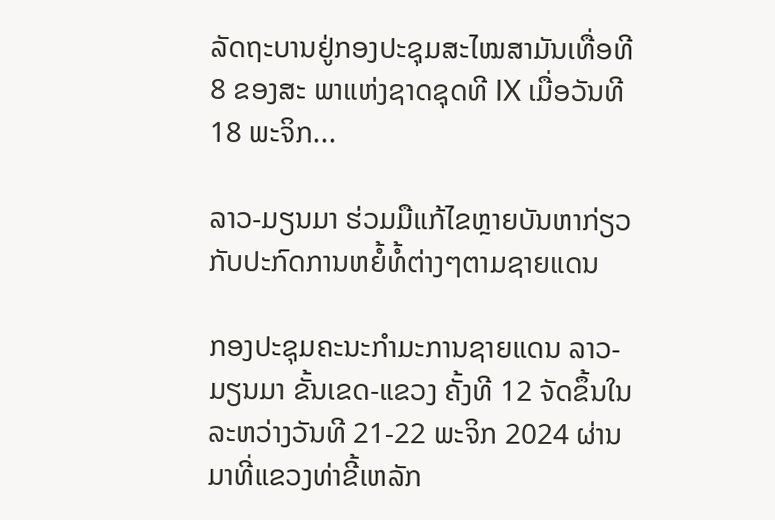ລັດຖະບານຢູ່ກອງປະຊຸມສະໄໝສາມັນເທື່ອທີ 8 ຂອງສະ ພາແຫ່ງຊາດຊຸດທີ IX ເມື່ອວັນທີ 18 ພະຈິກ...

ລາວ-ມຽນມາ ຮ່ວມມືແກ້ໄຂຫຼາຍບັນຫາກ່ຽວກັບປະກົດການຫຍໍ້ທໍ້ຕ່າງໆຕາມຊາຍແດນ

ກອງປະຊຸມຄະນະກຳມະການຊາຍແດນ ລາວ-ມຽນມາ ຂັ້ນເຂດ-ແຂວງ ຄັ້ງທີ 12 ຈັດຂຶ້ນໃນລະຫວ່າງວັນທີ 21-22 ພະຈິກ 2024 ຜ່ານມາທີ່ແຂວງທ່າຂີ້ເຫລັກ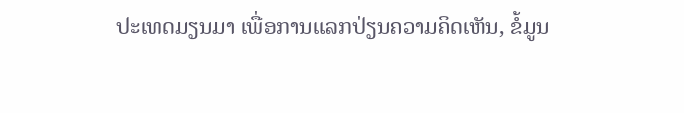ປະເທດມຽນມາ ເພື່ອການແລກປ່ຽນຄວາມຄິດເຫັນ, ຂໍ້ມູນ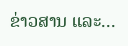ຂ່າວສານ ແລະ...